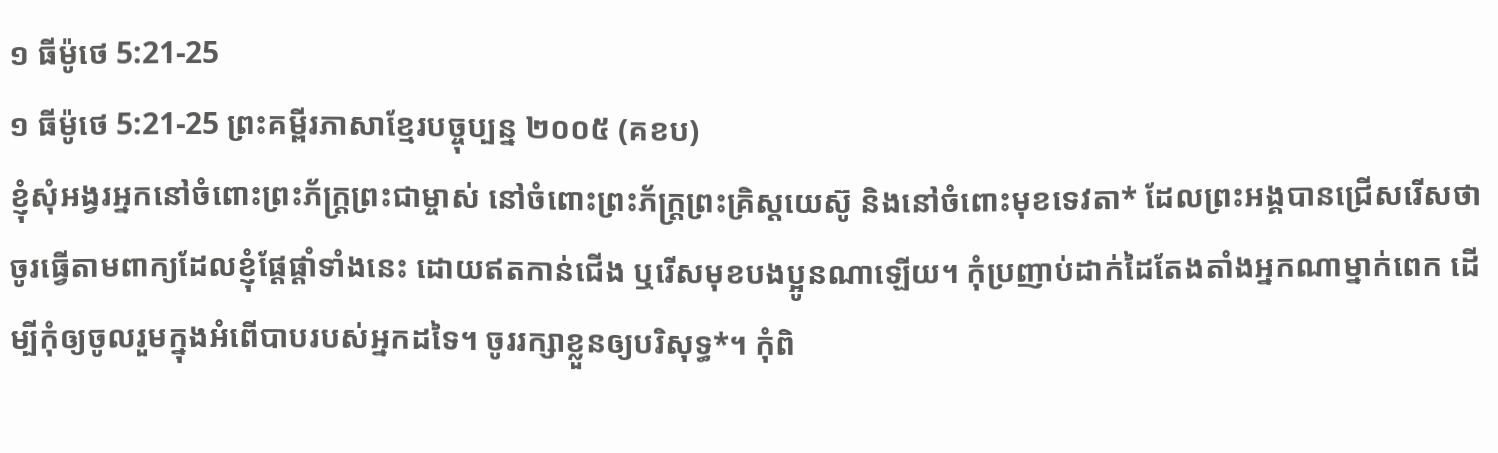១ ធីម៉ូថេ 5:21-25
១ ធីម៉ូថេ 5:21-25 ព្រះគម្ពីរភាសាខ្មែរបច្ចុប្បន្ន ២០០៥ (គខប)
ខ្ញុំសុំអង្វរអ្នកនៅចំពោះព្រះភ័ក្ត្រព្រះជាម្ចាស់ នៅចំពោះព្រះភ័ក្ត្រព្រះគ្រិស្តយេស៊ូ និងនៅចំពោះមុខទេវតា* ដែលព្រះអង្គបានជ្រើសរើសថា ចូរធ្វើតាមពាក្យដែលខ្ញុំផ្ដែផ្ដាំទាំងនេះ ដោយឥតកាន់ជើង ឬរើសមុខបងប្អូនណាឡើយ។ កុំប្រញាប់ដាក់ដៃតែងតាំងអ្នកណាម្នាក់ពេក ដើម្បីកុំឲ្យចូលរួមក្នុងអំពើបាបរបស់អ្នកដទៃ។ ចូររក្សាខ្លួនឲ្យបរិសុទ្ធ*។ កុំពិ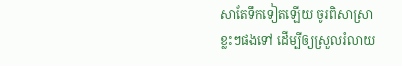សាតែទឹកទៀតឡើយ ចូរពិសាស្រាខ្លះៗផងទៅ ដើម្បីឲ្យស្រួលរំលាយ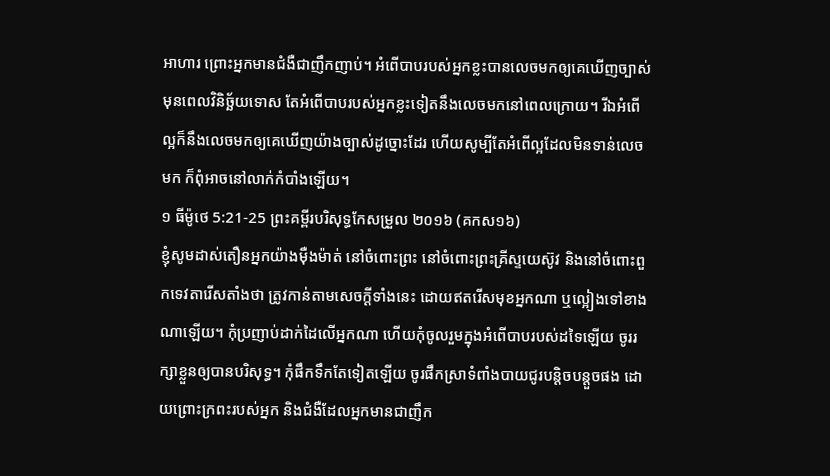អាហារ ព្រោះអ្នកមានជំងឺជាញឹកញាប់។ អំពើបាបរបស់អ្នកខ្លះបានលេចមកឲ្យគេឃើញច្បាស់ មុនពេលវិនិច្ឆ័យទោស តែអំពើបាបរបស់អ្នកខ្លះទៀតនឹងលេចមកនៅពេលក្រោយ។ រីឯអំពើល្អក៏នឹងលេចមកឲ្យគេឃើញយ៉ាងច្បាស់ដូច្នោះដែរ ហើយសូម្បីតែអំពើល្អដែលមិនទាន់លេចមក ក៏ពុំអាចនៅលាក់កំបាំងឡើយ។
១ ធីម៉ូថេ 5:21-25 ព្រះគម្ពីរបរិសុទ្ធកែសម្រួល ២០១៦ (គកស១៦)
ខ្ញុំសូមដាស់តឿនអ្នកយ៉ាងម៉ឺងម៉ាត់ នៅចំពោះព្រះ នៅចំពោះព្រះគ្រីស្ទយេស៊ូវ និងនៅចំពោះពួកទេវតារើសតាំងថា ត្រូវកាន់តាមសេចក្ដីទាំងនេះ ដោយឥតរើសមុខអ្នកណា ឬល្អៀងទៅខាងណាឡើយ។ កុំប្រញាប់ដាក់ដៃលើអ្នកណា ហើយកុំចូលរួមក្នុងអំពើបាបរបស់ដទៃឡើយ ចូររក្សាខ្លួនឲ្យបានបរិសុទ្ធ។ កុំផឹកទឹកតែទៀតឡើយ ចូរផឹកស្រាទំពាំងបាយជូរបន្តិចបន្តួចផង ដោយព្រោះក្រពះរបស់អ្នក និងជំងឺដែលអ្នកមានជាញឹក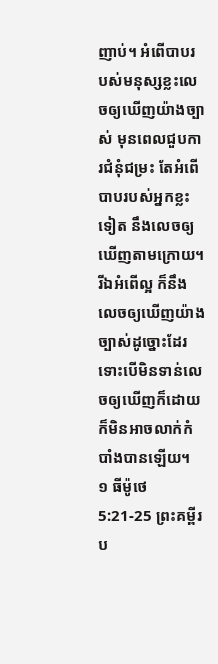ញាប់។ អំពើបាបរបស់មនុស្សខ្លះលេចឲ្យឃើញយ៉ាងច្បាស់ មុនពេលជួបការជំនុំជម្រះ តែអំពើបាបរបស់អ្នកខ្លះទៀត នឹងលេចឲ្យឃើញតាមក្រោយ។ រីឯអំពើល្អ ក៏នឹងលេចឲ្យឃើញយ៉ាងច្បាស់ដូច្នោះដែរ ទោះបើមិនទាន់លេចឲ្យឃើញក៏ដោយ ក៏មិនអាចលាក់កំបាំងបានឡើយ។
១ ធីម៉ូថេ 5:21-25 ព្រះគម្ពីរប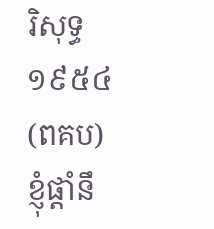រិសុទ្ធ ១៩៥៤ (ពគប)
ខ្ញុំផ្តាំនឹ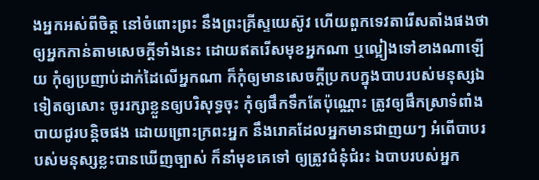ងអ្នកអស់ពីចិត្ត នៅចំពោះព្រះ នឹងព្រះគ្រីស្ទយេស៊ូវ ហើយពួកទេវតារើសតាំងផងថា ឲ្យអ្នកកាន់តាមសេចក្ដីទាំងនេះ ដោយឥតរើសមុខអ្នកណា ឬល្អៀងទៅខាងណាឡើយ កុំឲ្យប្រញាប់ដាក់ដៃលើអ្នកណា ក៏កុំឲ្យមានសេចក្ដីប្រកបក្នុងបាបរបស់មនុស្សឯទៀតឲ្យសោះ ចូររក្សាខ្លួនឲ្យបរិសុទ្ធចុះ កុំឲ្យផឹកទឹកតែប៉ុណ្ណោះ ត្រូវឲ្យផឹកស្រាទំពាំងបាយជូរបន្តិចផង ដោយព្រោះក្រពះអ្នក នឹងរោគដែលអ្នកមានជាញយៗ អំពើបាបរបស់មនុស្សខ្លះបានឃើញច្បាស់ ក៏នាំមុខគេទៅ ឲ្យត្រូវជំនុំជំរះ ឯបាបរបស់អ្នក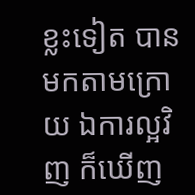ខ្លះទៀត បានមកតាមក្រោយ ឯការល្អវិញ ក៏ឃើញ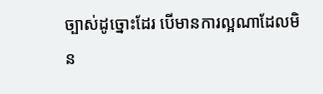ច្បាស់ដូច្នោះដែរ បើមានការល្អណាដែលមិន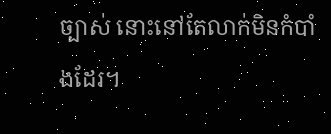ច្បាស់ នោះនៅតែលាក់មិនកំបាំងដែរ។